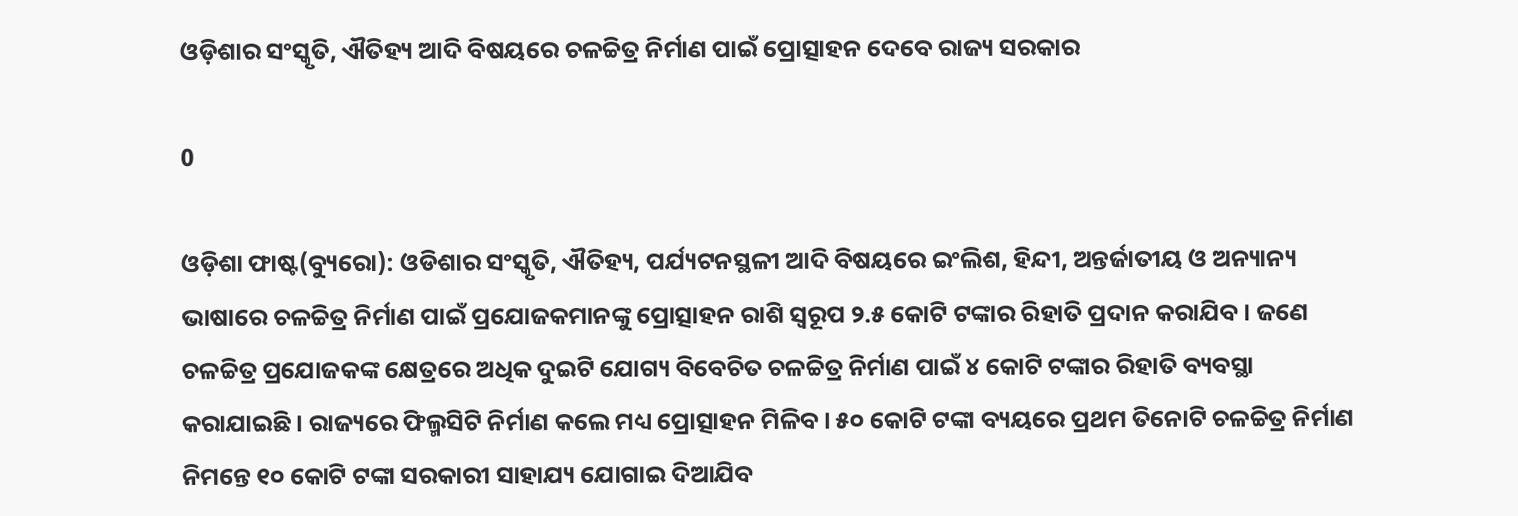ଓଡ଼ିଶାର ସଂସ୍କୃତି, ଐତିହ୍ୟ ଆଦି ବିଷୟରେ ଚଳଚ୍ଚିତ୍ର ନିର୍ମାଣ ପାଇଁ ପ୍ରୋତ୍ସାହନ ଦେବେ ରାଜ୍ୟ ସରକାର

0

ଓଡ଼ିଶା ଫାଷ୍ଟ(ବ୍ୟୁରୋ): ଓଡିଶାର ସଂସ୍କୃତି, ଐତିହ୍ୟ, ପର୍ଯ୍ୟଟନସ୍ଥଳୀ ଆଦି ବିଷୟରେ ଇଂଲିଶ, ହିନ୍ଦୀ, ଅନ୍ତର୍ଜାତୀୟ ଓ ଅନ୍ୟାନ୍ୟ ଭାଷାରେ ଚଳଚ୍ଚିତ୍ର ନିର୍ମାଣ ପାଇଁ ପ୍ରଯୋଜକମାନଙ୍କୁ ପ୍ରୋତ୍ସାହନ ରାଶି ସ୍ବରୂପ ୨.୫ କୋଟି ଟଙ୍କାର ରିହାତି ପ୍ରଦାନ କରାଯିବ । ଜଣେ ଚଳଚ୍ଚିତ୍ର ପ୍ରଯୋଜକଙ୍କ କ୍ଷେତ୍ରରେ ଅଧିକ ଦୁଇଟି ଯୋଗ୍ୟ ବିବେଚିତ ଚଳଚ୍ଚିତ୍ର ନିର୍ମାଣ ପାଇଁ ୪ କୋଟି ଟଙ୍କାର ରିହାତି ବ୍ୟବସ୍ଥା କରାଯାଇଛି । ରାଜ୍ୟରେ ଫିଲ୍ମସିଟି ନିର୍ମାଣ କଲେ ମଧ୍ୟ ପ୍ରୋତ୍ସାହନ ମିଳିବ । ୫୦ କୋଟି ଟଙ୍କା ବ୍ୟୟରେ ପ୍ରଥମ ତିନୋଟି ଚଳଚ୍ଚିତ୍ର ନିର୍ମାଣ ନିମନ୍ତେ ୧୦ କୋଟି ଟଙ୍କା ସରକାରୀ ସାହାଯ୍ୟ ଯୋଗାଇ ଦିଆଯିବ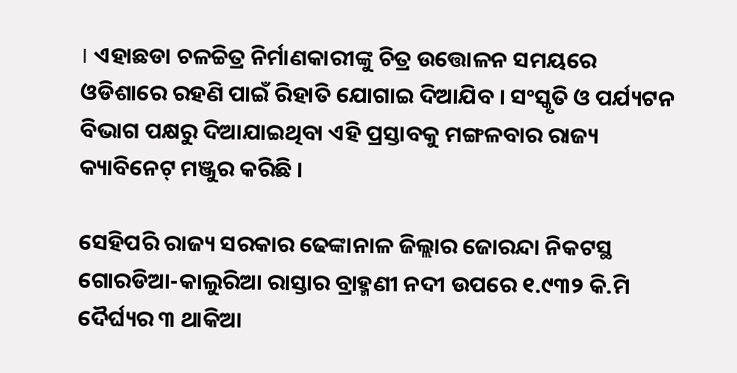। ଏହାଛଡା ଚଳଚ୍ଚିତ୍ର ନିର୍ମାଣକାରୀଙ୍କୁ ଚିତ୍ର ଉତ୍ତୋଳନ ସମୟରେ ଓଡିଶାରେ ରହଣି ପାଇଁ ରିହାତି ଯୋଗାଇ ଦିଆଯିବ । ସଂସ୍କୃତି ଓ ପର୍ଯ୍ୟଟନ ବିଭାଗ ପକ୍ଷରୁ ଦିଆଯାଇଥିବା ଏହି ପ୍ରସ୍ତାବକୁ ମଙ୍ଗଳବାର ରାଜ୍ୟ କ୍ୟାବିନେଟ୍‌ ମଞ୍ଜୁର କରିଛି ।

ସେହିପରି ରାଜ୍ୟ ସରକାର ଢେଙ୍କାନାଳ ଜିଲ୍ଲାର ଜୋରନ୍ଦା ନିକଟସ୍ଥ ଗୋରଡିଆ-କାଲୁରିଆ ରାସ୍ତାର ବ୍ରାହ୍ମଣୀ ନଦୀ ଉପରେ ୧.୯୩୨ କି.ମି ଦୈର୍ଘ୍ୟର ୩ ଥାକିଆ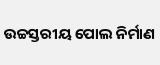ଉଚ୍ଚସ୍ତରୀୟ ପୋଲ ନିର୍ମାଣ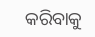କରିବାକୁ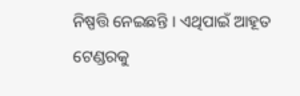ନିଷ୍ପତ୍ତି ନେଇଛନ୍ତି । ଏଥିପାଇଁ ଆହୂତ ଟେଣ୍ଡରକୁ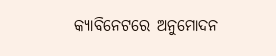କ୍ୟାବିନେଟରେ ଅନୁମୋଦନ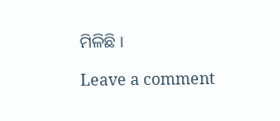ମିଳିଛି ।

Leave a comment